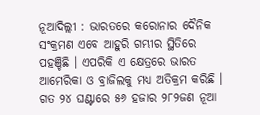ନୂଆଦିଲ୍ଲୀ : ଭାରତରେ କରୋନାର ଦୈନିକ ସଂକ୍ରମଣ ଏବେ ଆହୁରି ଗମ୍ଭୀର ସ୍ଥିତିରେ ପହଞ୍ଚିଛି । ଏପରିକି ଏ କ୍ଷେତ୍ରରେ ଭାରତ ଆମେରିକା ଓ ବ୍ରାଜିଲକୁ ମଧ୍ୟ ଅତିକ୍ରମ କରିଛି । ଗତ ୨୪ ଘଣ୍ଟାରେ ୫୬ ହଜାର ୨୮୨ଜଣ ନୂଆ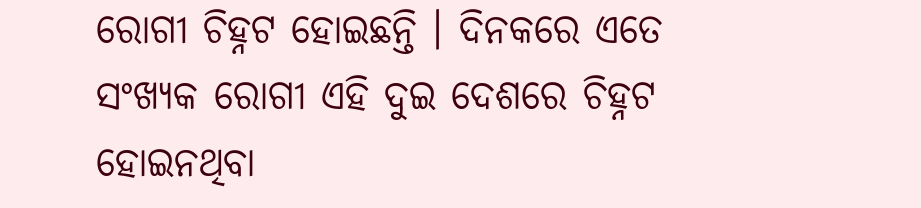ରୋଗୀ ଚିହ୍ନଟ ହୋଇଛନ୍ତି । ଦିନକରେ ଏତେ ସଂଖ୍ୟକ ରୋଗୀ ଏହି ଦୁଇ ଦେଶରେ ଚିହ୍ନଟ ହୋଇନଥିବା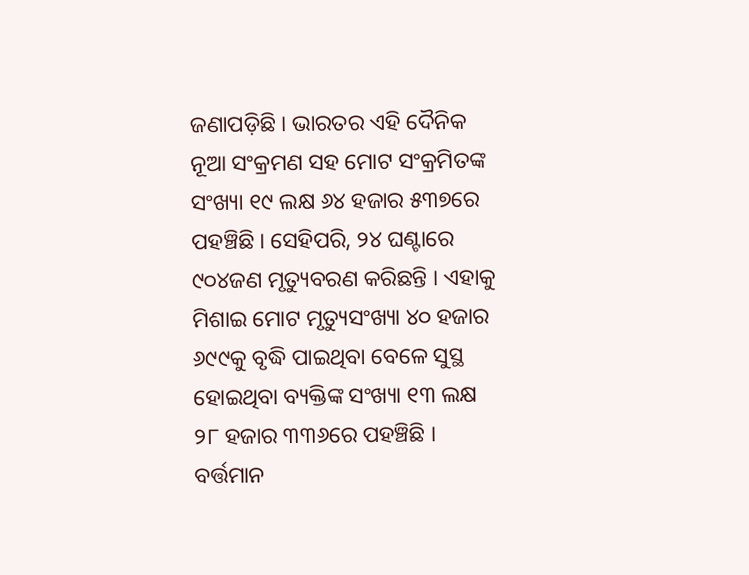ଜଣାପଡ଼ିଛି । ଭାରତର ଏହି ଦୈନିକ ନୂଆ ସଂକ୍ରମଣ ସହ ମୋଟ ସଂକ୍ରମିତଙ୍କ ସଂଖ୍ୟା ୧୯ ଲକ୍ଷ ୬୪ ହଜାର ୫୩୭ରେ ପହଞ୍ଚିଛି । ସେହିପରି, ୨୪ ଘଣ୍ଟାରେ ୯୦୪ଜଣ ମୃତ୍ୟୁବରଣ କରିଛନ୍ତି । ଏହାକୁ ମିଶାଇ ମୋଟ ମୃତ୍ୟୁସଂଖ୍ୟା ୪୦ ହଜାର ୬୯୯କୁ ବୃଦ୍ଧି ପାଇଥିବା ବେଳେ ସୁସ୍ଥ ହୋଇଥିବା ବ୍ୟକ୍ତିଙ୍କ ସଂଖ୍ୟା ୧୩ ଲକ୍ଷ ୨୮ ହଜାର ୩୩୬ରେ ପହଞ୍ଚିଛି । ବର୍ତ୍ତମାନ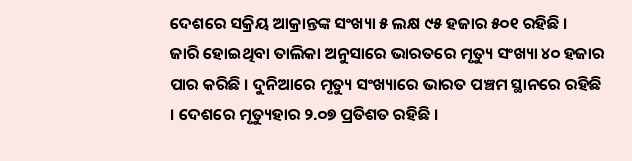ଦେଶରେ ସକ୍ରିୟ ଆକ୍ରାନ୍ତଙ୍କ ସଂଖ୍ୟା ୫ ଲକ୍ଷ ୯୫ ହଜାର ୫୦୧ ରହିଛି ।
ଜାରି ହୋଇଥିବା ତାଲିକା ଅନୁସାରେ ଭାରତରେ ମୃତ୍ୟୁ ସଂଖ୍ୟା ୪୦ ହଜାର ପାର କରିଛି । ଦୁନିଆରେ ମୃତ୍ୟୁ ସଂଖ୍ୟାରେ ଭାରତ ପଞ୍ଚମ ସ୍ଥାନରେ ରହିଛି । ଦେଶରେ ମୃତ୍ୟୁହାର ୨.୦୭ ପ୍ରତିଶତ ରହିଛି ।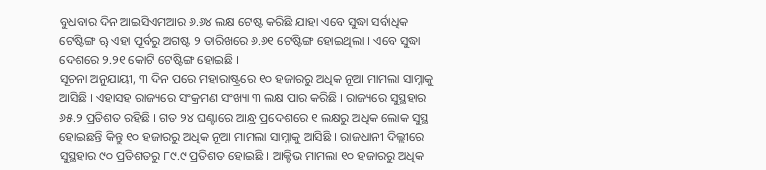ବୁଧବାର ଦିନ ଆଇସିଏମଆର ୬.୬୪ ଲକ୍ଷ ଟେଷ୍ଟ କରିଛି ଯାହା ଏବେ ସୁଦ୍ଧା ସର୍ବାଧିକ ଟେଷ୍ଟିଙ୍ଗ ୠ ଏହା ପୂର୍ବରୁ ଅଗଷ୍ଟ ୨ ତାରିଖରେ ୬.୬୧ ଟେଷ୍ଟିଙ୍ଗ ହୋଇଥିଲା । ଏବେ ସୁଦ୍ଧା ଦେଶରେ ୨.୨୧ କୋଟି ଟେଷ୍ଟିଙ୍ଗ ହୋଇଛି ।
ସୂଚନା ଅନୁଯାୟୀ, ୩ ଦିନ ପରେ ମହାରାଷ୍ଟ୍ରରେ ୧୦ ହଜାରରୁ ଅଧିକ ନୂଆ ମାମଲା ସାମ୍ନାକୁ ଆସିଛି । ଏହାସହ ରାଜ୍ୟରେ ସଂକ୍ରମଣ ସଂଖ୍ୟା ୩ ଲକ୍ଷ ପାର କରିଛି । ରାଜ୍ୟରେ ସୁସ୍ଥହାର ୬୫.୨ ପ୍ରତିଶତ ରହିଛି । ଗତ ୨୪ ଘଣ୍ଟାରେ ଆନ୍ଧ୍ର ପ୍ରଦେଶରେ ୧ ଲକ୍ଷରୁ ଅଧିକ ଲୋକ ସୁସ୍ଥ ହୋଇଛନ୍ତି କିନ୍ତୁ ୧୦ ହଜାରରୁ ଅଧିକ ନୂଆ ମାମଲା ସାମ୍ନାକୁ ଆସିଛି । ରାଜଧାନୀ ଦିଲ୍ଲୀରେ ସୁସ୍ଥହାର ୯୦ ପ୍ରତିଶତରୁ ୮୯.୯ ପ୍ରତିଶତ ହୋଇଛି । ଆକ୍ଟିଭ ମାମଲା ୧୦ ହଜାରରୁ ଅଧିକ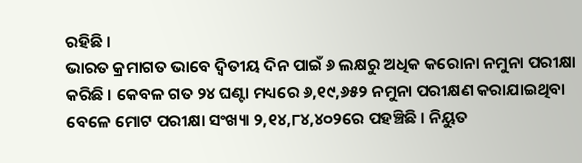ରହିଛି ।
ଭାରତ କ୍ରମାଗତ ଭାବେ ଦ୍ବିତୀୟ ଦିନ ପାଇଁ ୬ ଲକ୍ଷରୁ ଅଧିକ କରୋନା ନମୁନା ପରୀକ୍ଷା କରିଛି । କେବଳ ଗତ ୨୪ ଘଣ୍ଟା ମଧ୍ୟରେ ୬,୧୯,୬୫୨ ନମୁନା ପରୀକ୍ଷଣ କରାଯାଇଥିବା ବେଳେ ମୋଟ ପରୀକ୍ଷା ସଂଖ୍ୟା ୨,୧୪,୮୪,୪୦୨ରେ ପହଞ୍ଚିଛି । ନିୟୁତ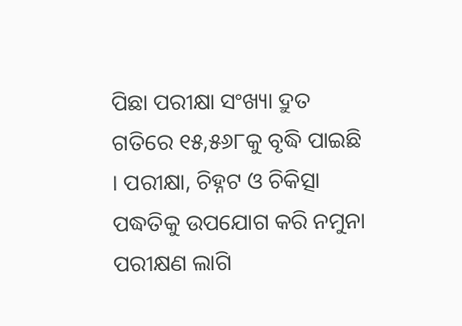ପିଛା ପରୀକ୍ଷା ସଂଖ୍ୟା ଦ୍ରୁତ ଗତିରେ ୧୫,୫୬୮କୁ ବୃଦ୍ଧି ପାଇଛି । ପରୀକ୍ଷା, ଚିହ୍ନଟ ଓ ଚିକିତ୍ସା ପଦ୍ଧତିକୁ ଉପଯୋଗ କରି ନମୁନା ପରୀକ୍ଷଣ ଲାଗି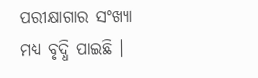ପରୀକ୍ଷାଗାର ସଂଖ୍ୟା ମଧ୍ୟ ବୃଦ୍ଧି ପାଇଛି ।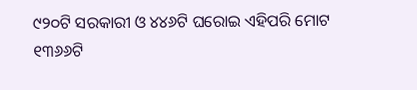୯୨୦ଟି ସରକାରୀ ଓ ୪୪୬ଟି ଘରୋଇ ଏହିପରି ମୋଟ ୧୩୬୬ଟି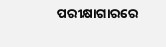ପରୀକ୍ଷାଗାରରେ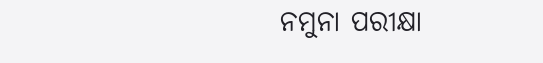ନମୁନା ପରୀକ୍ଷା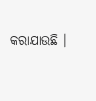କରାଯାଉଛି ।